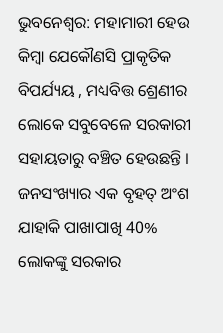ଭୁବନେଶ୍ବର: ମହାମାରୀ ହେଉ କିମ୍ବା ଯେକୌଣସି ପ୍ରାକୃତିକ ବିପର୍ଯ୍ୟୟ , ମଧ୍ୟବିତ୍ତ ଶ୍ରେଣୀର ଲୋକେ ସବୁବେଳେ ସରକାରୀ ସହାୟତାରୁ ବଞ୍ଚିତ ହେଉଛନ୍ତି । ଜନସଂଖ୍ୟାର ଏକ ବୃହତ୍ ଅଂଶ ଯାହାକି ପାଖାପାଖି 40% ଲୋକଙ୍କୁ ସରକାର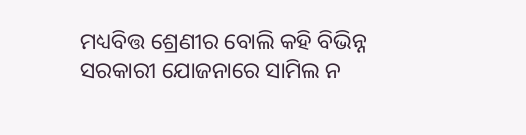ମଧ୍ୟବିତ୍ତ ଶ୍ରେଣୀର ବୋଲି କହି ବିଭିନ୍ନ ସରକାରୀ ଯୋଜନାରେ ସାମିଲ ନ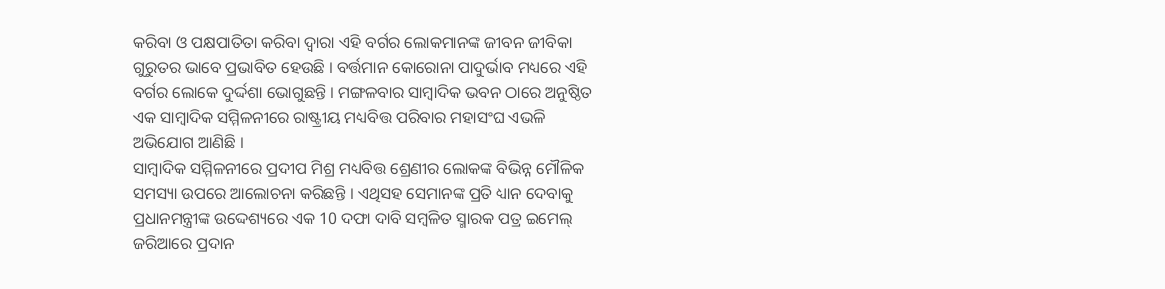କରିବା ଓ ପକ୍ଷପାତିତା କରିବା ଦ୍ବାରା ଏହି ବର୍ଗର ଲୋକମାନଙ୍କ ଜୀବନ ଜୀବିକା ଗୁରୁତର ଭାବେ ପ୍ରଭାବିତ ହେଉଛି । ବର୍ତ୍ତମାନ କୋରୋନା ପାଦୁର୍ଭାବ ମଧ୍ୟରେ ଏହି ବର୍ଗର ଲୋକେ ଦୁର୍ଦ୍ଦଶା ଭୋଗୁଛନ୍ତି । ମଙ୍ଗଳବାର ସାମ୍ବାଦିକ ଭବନ ଠାରେ ଅନୁଷ୍ଠିତ ଏକ ସାମ୍ବାଦିକ ସମ୍ମିଳନୀରେ ରାଷ୍ଟ୍ରୀୟ ମଧ୍ୟବିତ୍ତ ପରିବାର ମହାସଂଘ ଏଭଳି ଅଭିଯୋଗ ଆଣିଛି ।
ସାମ୍ବାଦିକ ସମ୍ମିଳନୀରେ ପ୍ରଦୀପ ମିଶ୍ର ମଧ୍ୟବିତ୍ତ ଶ୍ରେଣୀର ଲୋକଙ୍କ ବିଭିନ୍ନ ମୌଳିକ ସମସ୍ୟା ଉପରେ ଆଲୋଚନା କରିଛନ୍ତି । ଏଥିସହ ସେମାନଙ୍କ ପ୍ରତି ଧ୍ୟାନ ଦେବାକୁ ପ୍ରଧାନମନ୍ତ୍ରୀଙ୍କ ଉଦ୍ଦେଶ୍ୟରେ ଏକ 10 ଦଫା ଦାବି ସମ୍ବଳିତ ସ୍ମାରକ ପତ୍ର ଇମେଲ୍ ଜରିଆରେ ପ୍ରଦାନ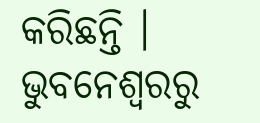କରିଛନ୍ତି ।
ଭୁବନେଶ୍ବରରୁ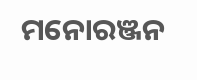ମନୋରଞ୍ଜନ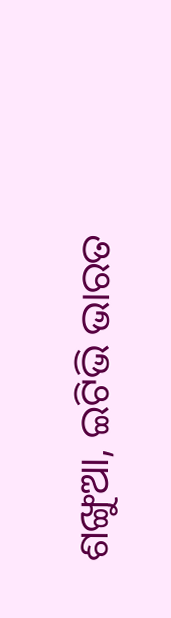ଶଙ୍ଖୁଆ, ଇଟିଭି ଭାରତ